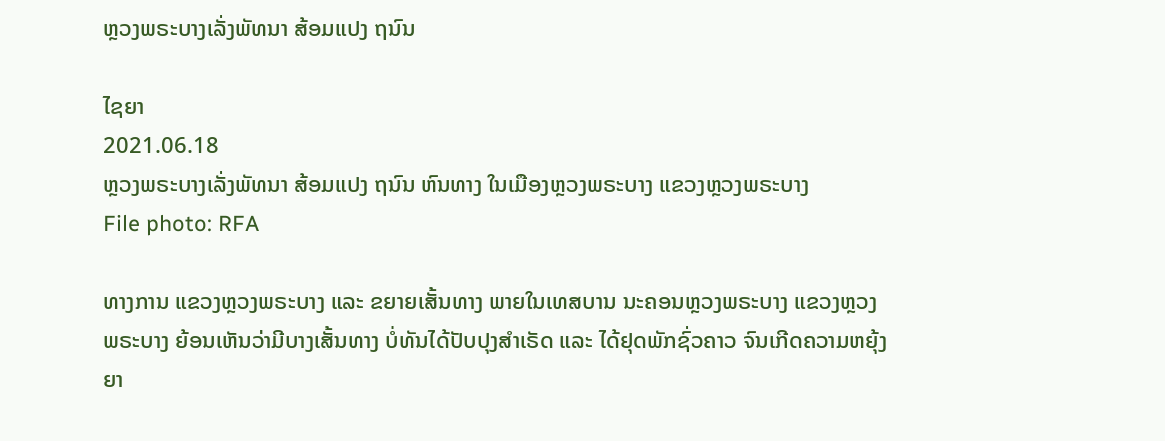ຫຼວງພຣະບາງເລັ່ງພັທນາ ສ້ອມແປງ ຖນົນ

ໄຊຍາ
2021.06.18
ຫຼວງພຣະບາງເລັ່ງພັທນາ ສ້ອມແປງ ຖນົນ ຫົນທາງ ໃນເມືອງຫຼວງພຣະບາງ ແຂວງຫຼວງພຣະບາງ
File photo: RFA

ທາງການ ແຂວງຫຼວງພຣະບາງ ແລະ ຂຍາຍເສັ້ນທາງ ພາຍໃນເທສບານ ນະຄອນຫຼວງພຣະບາງ ແຂວງຫຼວງພຣະບາງ ຍ້ອນເຫັນວ່າມີບາງເສັ້ນທາງ ບໍ່ທັນໄດ້ປັບປຸງສຳເຣັດ ແລະ ໄດ້ຢຸດພັກຊົ່ວຄາວ ຈົນເກີດຄວາມຫຍຸ້ງຍາ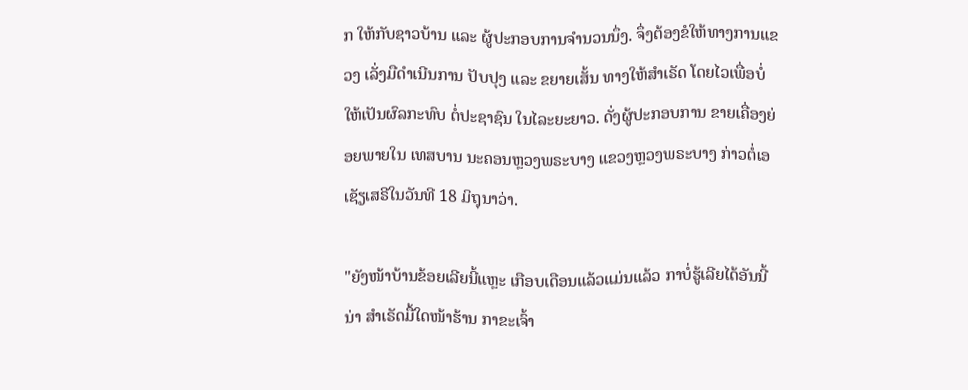ກ ໃຫ້ກັບຊາວບ້ານ ແລະ ຜູ້ປະກອບການຈຳນວນນຶ່ງ. ຈຶ່ງຕ້ອງຂໍໃຫ້ທາງການແຂວງ ເລັ່ງມືດຳເນີນການ ປັບປຸງ ແລະ ຂຍາຍເສັ້ນ ທາງໃຫ້ສຳເຣັດ ໂດຍໄວເພື່ອບໍ່ໃຫ້ເປັນຜົລກະທົບ ຕໍ່ປະຊາຊົນ ໃນໄລະຍະຍາວ. ດັ່ງຜູ້ປະກອບການ ຂາຍເຄື່ອງຍ່ອຍພາຍໃນ ເທສບານ ນະຄອນຫຼວງພຣະບາງ ແຂວງຫຼວງພຣະບາງ ກ່າວຕໍ່ເອເຊັຽເສຣີໃນວັນທີ 18 ມິຖຸນາວ່າ.

"ຍັງໜ້າບ້ານຂ້ອຍເລີຍນີ້ແຫຼະ ເກືອບເດືອນແລ້ວແມ່ນແລ້ວ ກາບໍ່ຮູ້ເລີຍໄດ້ອັນນີ້ນ່າ ສຳເຣັດມື້ໃດໜ້າຮ້ານ ກາຂະເຈົ້າ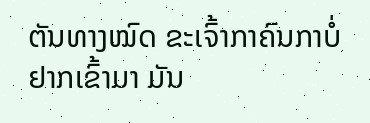ຕັນທາງໝົດ ຂະເຈົ້າກາຄົນກາບໍ່ຢາກເຂົ້າມາ ມັນ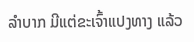ລຳບາກ ມີແຕ່ຂະເຈົ້າແປງທາງ ແລ້ວ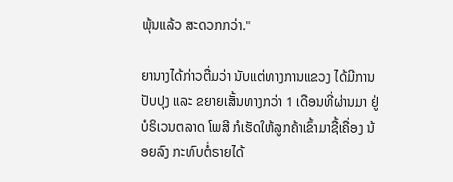ພຸ້ນແລ້ວ ສະດວກກວ່າ."

ຍານາງໄດ້ກ່າວຕື່ມວ່າ ນັບແຕ່ທາງການແຂວງ ໄດ້ມີການປັບປຸງ ແລະ ຂຍາຍເສັ້ນທາງກວ່າ 1 ເດືອນທີ່ຜ່ານມາ ຢູ່ບໍຣິເວນຕລາດ ໂພສີ ກໍເຮັດໃຫ້ລູກຄ້າເຂົ້າມາຊື້ເຄື່ອງ ນ້ອຍລົງ ກະທົບຕໍ່ຣາຍໄດ້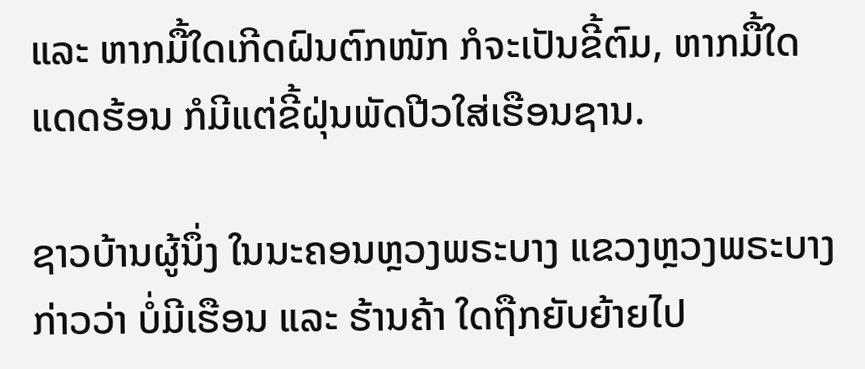ແລະ ຫາກມື້ໃດເກີດຝົນຕົກໜັກ ກໍຈະເປັນຂີ້ຕົມ, ຫາກມື້ໃດ ແດດຮ້ອນ ກໍມີແຕ່ຂີ້ຝຸ່ນພັດປີວໃສ່ເຮືອນຊານ.

ຊາວບ້ານຜູ້ນຶ່ງ ໃນນະຄອນຫຼວງພຣະບາງ ແຂວງຫຼວງພຣະບາງ ກ່າວວ່າ ບໍ່ມີເຮືອນ ແລະ ຮ້ານຄ້າ ໃດຖືກຍັບຍ້າຍໄປ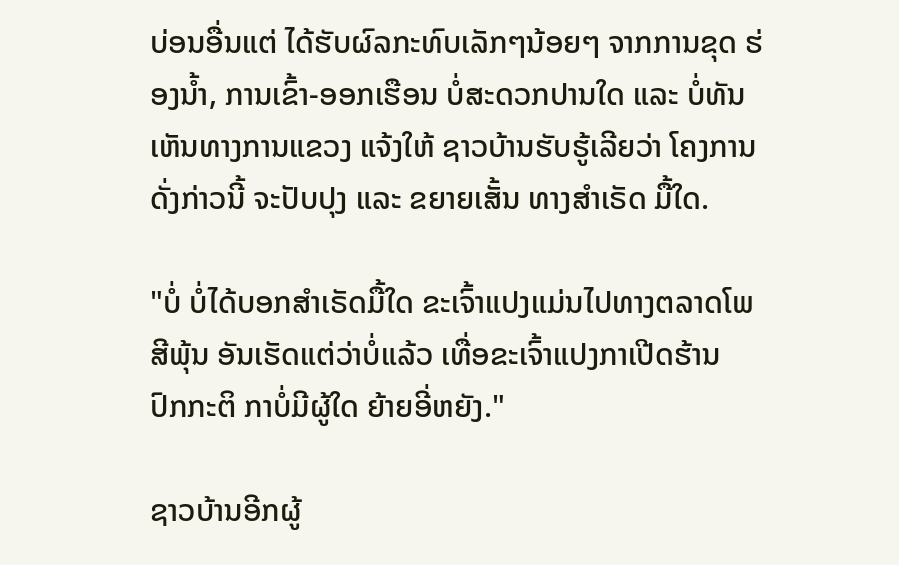ບ່ອນອື່ນແຕ່ ໄດ້ຮັບຜົລກະທົບເລັກໆນ້ອຍໆ ຈາກການຂຸດ ຮ່ອງນໍ້າ, ການເຂົ້າ-ອອກເຮືອນ ບໍ່ສະດວກປານໃດ ແລະ ບໍ່ທັນເຫັນທາງການແຂວງ ແຈ້ງໃຫ້ ຊາວບ້ານຮັບຮູ້ເລີຍວ່າ ໂຄງການດັ່ງກ່າວນີ້ ຈະປັບປຸງ ແລະ ຂຍາຍເສັ້ນ ທາງສຳເຣັດ ມື້ໃດ.

"ບໍ່ ບໍ່ໄດ້ບອກສຳເຣັດມື້ໃດ ຂະເຈົ້າແປງແມ່ນໄປທາງຕລາດໂພສີພຸ້ນ ອັນເຮັດແຕ່ວ່າບໍ່ແລ້ວ ເທື່ອຂະເຈົ້າແປງກາເປີດຮ້ານ ປົກກະຕິ ກາບໍ່ມີຜູ້ໃດ ຍ້າຍອີ່ຫຍັງ."

ຊາວບ້ານອີກຜູ້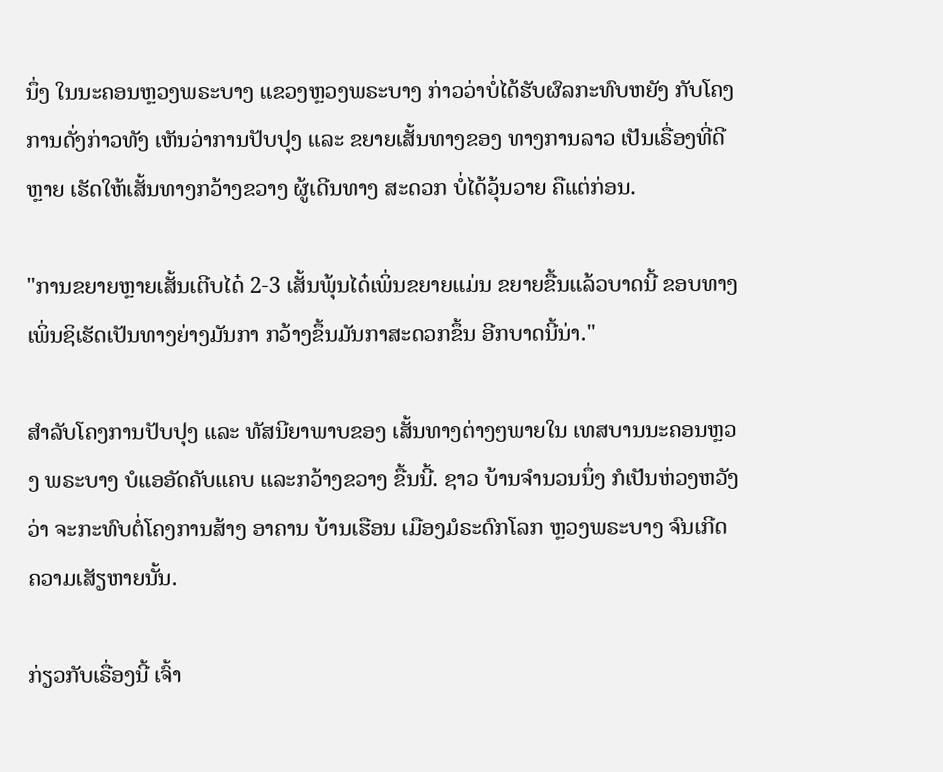ນຶ່ງ ໃນນະຄອນຫຼວງພຣະບາງ ແຂວງຫຼວງພຣະບາງ ກ່າວວ່າບໍ່ໄດ້ຮັບຜົລກະທົບຫຍັງ ກັບໂຄງການດັ່ງກ່າວທັງ ເຫັນວ່າການປັບປຸງ ແລະ ຂຍາຍເສັ້ນທາງຂອງ ທາງການລາວ ເປັນເຣື່ອງທີ່ດີຫຼາຍ ເຮັດໃຫ້ເສັ້ນທາງກວ້າງຂວາງ ຜູ້ເດີນທາງ ສະດວກ ບໍ່ໄດ້ວຸ້ນວາຍ ຄືແຕ່ກ່ອນ.

"ການຂຍາຍຫຼາຍເສັ້ນເຕີບໄດ໋ 2-3 ເສັ້ນພຸ້ນໄດ໋ເພິ່ນຂຍາຍແມ່ນ ຂຍາຍຂື້ນແລ້ວບາດນີ້ ຂອບທາງເພິ່ນຊິເຮັດເປັນທາງຍ່າງມັນກາ ກວ້າງຂຶ້ນມັນກາສະດວກຂຶ້ນ ອີກບາດນີ້ນ່າ."

ສຳລັບໂຄງການປັບປຸງ ແລະ ທັສນີຍາພາບຂອງ ເສັ້ນທາງຕ່າງໆພາຍໃນ ເທສບານນະຄອນຫຼວງ ພຣະບາງ ບໍແອອັດຄັບແຄບ ແລະກວ້າງຂວາງ ຂື້ນນີ້. ຊາວ ບ້ານຈຳນວນນຶ່ງ ກໍເປັນຫ່ວງຫວັງວ່າ ຈະກະທົບຕໍ່ໂຄງການສ້າງ ອາຄານ ບ້ານເຮືອນ ເມືອງມໍຣະດົກໂລກ ຫຼວງພຣະບາງ ຈົນເກີດຄວາມເສັຽຫາຍນັ້ນ.

ກ່ຽວກັບເຣື່ອງນີ້ ເຈົ້າ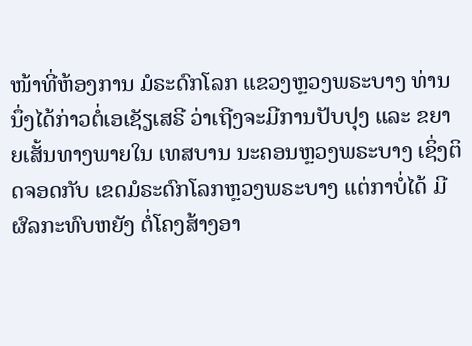ໜ້າທີ່ຫ້ອງການ ມໍຣະດົກໂລກ ແຂວງຫຼວງພຣະບາງ ທ່ານນຶ່ງໄດ້ກ່າວຕໍ່ເອເຊັຽເສຣີ ວ່າເຖີງຈະມີການປັບປຸງ ແລະ ຂຍາຍເສັ້ນທາງພາຍໃນ ເທສບານ ນະຄອນຫຼວງພຣະບາງ ເຊິ່ງຕິດຈອດກັບ ເຂດມໍຣະດົກໂລກຫຼວງພຣະບາງ ແຕ່ກາບໍ່ໄດ້ ມີຜົລກະທົບຫຍັງ ຕໍ່ໂຄງສ້າງອາ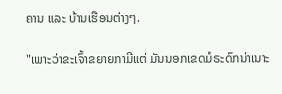ຄານ ແລະ ບ້ານເຮືອນຕ່າງໆ.

"ເພາະວ່າຂະເຈົ້າຂຍາຍກາມີແຕ່ ມັນນອກເຂດມໍຣະດົກນ່າເນາະ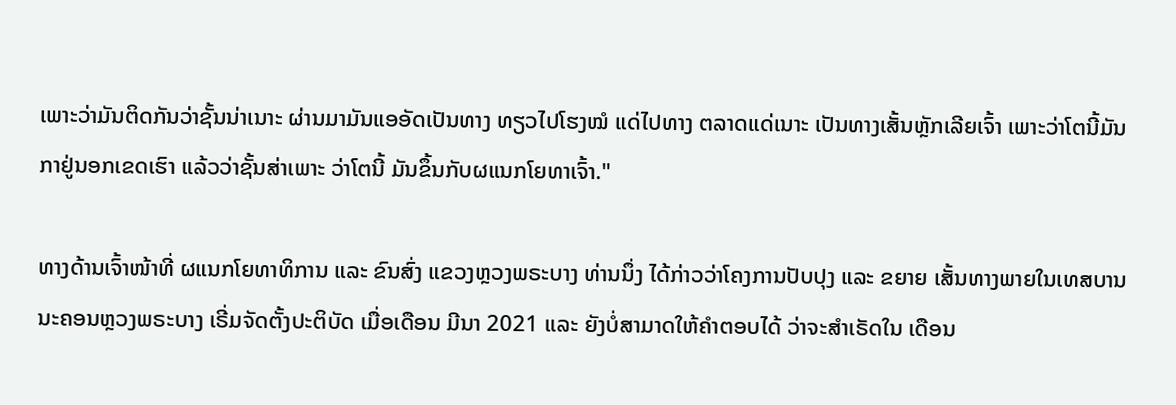ເພາະວ່າມັນຕິດກັນວ່າຊັ້ນນ່າເນາະ ຜ່ານມາມັນແອອັດເປັນທາງ ທຽວໄປໂຮງໝໍ ແດ່ໄປທາງ ຕລາດແດ່ເນາະ ເປັນທາງເສັ້ນຫຼັກເລີຍເຈົ້າ ເພາະວ່າໂຕນີ້ມັນກາຢູ່ນອກເຂດເຮົາ ແລ້ວວ່າຊັ້ນສ່າເພາະ ວ່າໂຕນີ້ ມັນຂຶ້ນກັບຜແນກໂຍທາເຈົ້າ."

ທາງດ້ານເຈົ້າໜ້າທີ່ ຜແນກໂຍທາທິການ ແລະ ຂົນສົ່ງ ແຂວງຫຼວງພຣະບາງ ທ່ານນຶ່ງ ໄດ້ກ່າວວ່າໂຄງການປັບປຸງ ແລະ ຂຍາຍ ເສັ້ນທາງພາຍໃນເທສບານ ນະຄອນຫຼວງພຣະບາງ ເຣີ່ມຈັດຕັ້ງປະຕິບັດ ເມື່ອເດືອນ ມີນາ 2021 ແລະ ຍັງບໍ່ສາມາດໃຫ້ຄຳຕອບໄດ້ ວ່າຈະສຳເຣັດໃນ ເດືອນ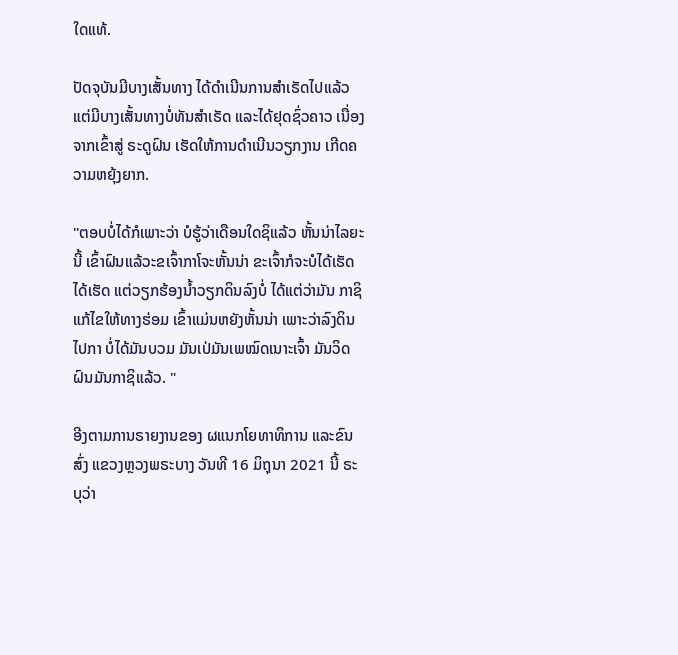ໃດແທ້.

ປັດຈຸບັນມີບາງເສັ້ນທາງ ໄດ້ດຳເນີນການສຳເຣັດໄປແລ້ວ ແຕ່ມີບາງເສັ້ນທາງບໍ່ທັນສຳເຣັດ ແລະໄດ້ຢຸດຊົ່ວຄາວ ເນື່ອງຈາກເຂົ້າສູ່ ຣະດູຝົນ ເຮັດໃຫ້ການດຳເນີນວຽກງານ ເກີດຄວາມຫຍຸ້ງຍາກ.

"ຕອບບໍ່ໄດ້ກໍເພາະວ່າ ບໍຮູ້ວ່າເດືອນໃດຊິແລ້ວ ຫັ້ນນ່າໄລຍະນີ້ ເຂົ້າຝົນແລ້ວະຂເຈົ້າກາໂຈະຫັ້ນນ່າ ຂະເຈົ້າກໍຈະບໍໄດ້ເຮັດ ໄດ້ເຮັດ ແຕ່ວຽກຮ້ອງນໍ້າວຽກດິນລົງບໍ່ ໄດ້ແຕ່ວ່າມັນ ກາຊິແກ້ໄຂໃຫ້ທາງຮ່ອມ ເຂົ້າແມ່ນຫຍັງຫັ້ນນ່າ ເພາະວ່າລົງດິນໄປກາ ບໍ່ໄດ້ມັນບວມ ມັນເປ່ມັນເພໝົດເນາະເຈົ້າ ມັນວິດຝົນມັນກາຊິແລ້ວ. "

ອີງຕາມການຣາຍງານຂອງ ຜແນກໂຍທາທິການ ແລະຂົນສົ່ງ ແຂວງຫຼວງພຣະບາງ ວັນທີ 16 ມິຖຸນາ 2021 ນີ້ ຣະບຸວ່າ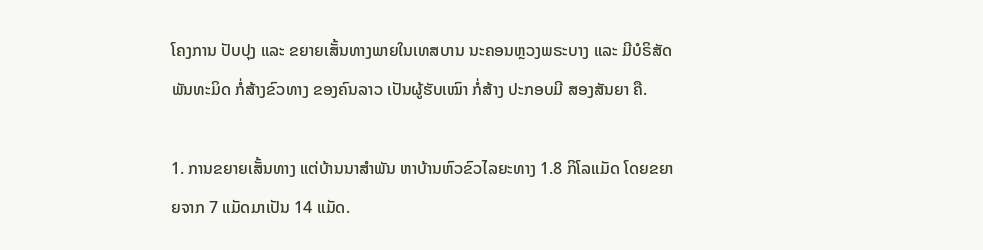ໂຄງການ ປັບປຸງ ແລະ ຂຍາຍເສັ້ນທາງພາຍໃນເທສບານ ນະຄອນຫຼວງພຣະບາງ ແລະ ມີບໍຣິສັດພັນທະມິດ ກໍ່ສ້າງຂົວທາງ ຂອງຄົນລາວ ເປັນຜູ້ຮັບເໝົາ ກໍ່ສ້າງ ປະກອບມີ ສອງສັນຍາ ຄື.

1. ການຂຍາຍເສັ້ນທາງ ແຕ່ບ້ານນາສຳພັນ ຫາບ້ານຫົວຂົວໄລຍະທາງ 1.8 ກິໂລແມັດ ໂດຍຂຍາຍຈາກ 7 ແມັດມາເປັນ 14 ແມັດ.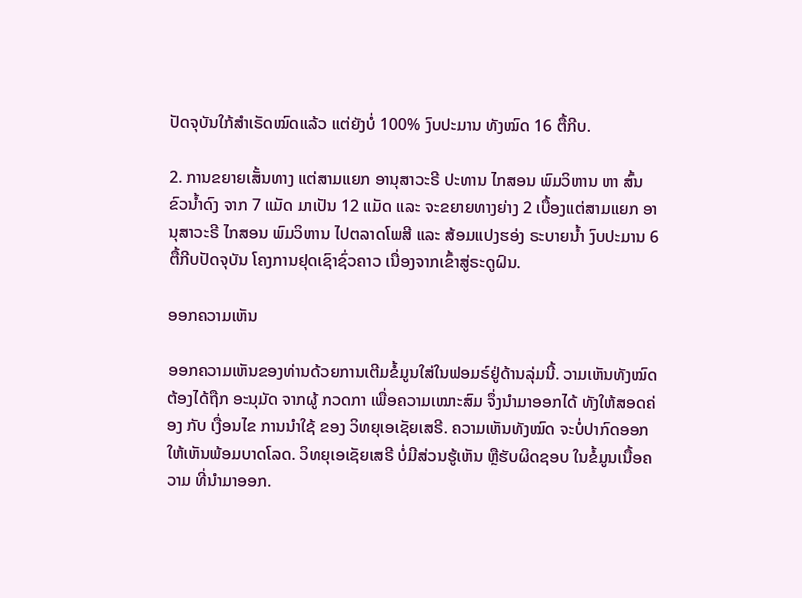ປັດຈຸບັນໃກ້ສຳເຣັດໝົດແລ້ວ ແຕ່ຍັງບໍ່ 100% ງົບປະມານ ທັງໝົດ 16 ຕື້ກີບ.

2. ການຂຍາຍເສັ້ນທາງ ແຕ່ສາມແຍກ ອານຸສາວະຣີ ປະທານ ໄກສອນ ພົມວິຫານ ຫາ ສົ້ນຂົວນໍ້າດົງ ຈາກ 7 ແມັດ ມາເປັນ 12 ແມັດ ແລະ ຈະຂຍາຍທາງຍ່າງ 2 ເບື້ອງແຕ່ສາມແຍກ ອານຸສາວະຣີ ໄກສອນ ພົມວິຫານ ໄປຕລາດໂພສີ ແລະ ສ້ອມແປງຮອ່ງ ຣະບາຍນໍ້າ ງົບປະມານ 6 ຕື້ກີບປັດຈຸບັນ ໂຄງການຢຸດເຊົາຊົ່ວຄາວ ເນື່ອງຈາກເຂົ້າສູ່ຣະດູຝົນ.

ອອກຄວາມເຫັນ

ອອກຄວາມເຫັນຂອງທ່ານດ້ວຍການເຕີມຂໍ້ມູນໃສ່ໃນຟອມຣ໌ຢູ່ດ້ານລຸ່ມນີ້. ວາມເຫັນທັງໝົດ ຕ້ອງໄດ້ຖືກ ອະນຸມັດ ຈາກຜູ້ ກວດກາ ເພື່ອຄວາມເໝາະສົມ ຈຶ່ງນໍາມາອອກໄດ້ ທັງໃຫ້ສອດຄ່ອງ ກັບ ເງື່ອນໄຂ ການນຳໃຊ້ ຂອງ ວິທຍຸເອເຊັຍເສຣີ. ຄວາມເຫັນທັງໝົດ ຈະບໍ່ປາກົດອອກ ໃຫ້ເຫັນພ້ອມບາດໂລດ. ວິທຍຸເອເຊັຍເສຣີ ບໍ່ມີສ່ວນຮູ້ເຫັນ ຫຼືຮັບຜິດຊອບ ໃນຂໍ້ມູນເນື້ອຄວາມ ທີ່ນໍາມາອອກ.